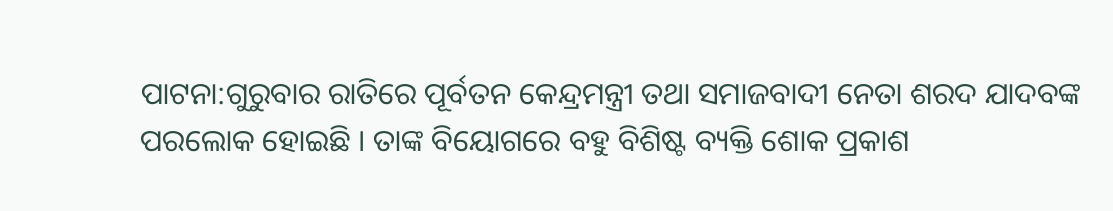ପାଟନା:ଗୁରୁବାର ରାତିରେ ପୂର୍ବତନ କେନ୍ଦ୍ରମନ୍ତ୍ରୀ ତଥା ସମାଜବାଦୀ ନେତା ଶରଦ ଯାଦବଙ୍କ ପରଲୋକ ହୋଇଛି । ତାଙ୍କ ବିୟୋଗରେ ବହୁ ବିଶିଷ୍ଟ ବ୍ୟକ୍ତି ଶୋକ ପ୍ରକାଶ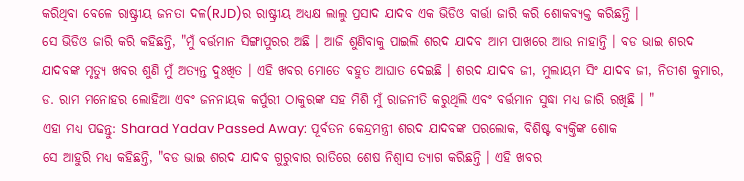କରିଥିବା ବେଳେ ରାଷ୍ଟ୍ରୀୟ ଜନତା ଦଳ(RJD)ର ରାଷ୍ଟ୍ରୀୟ ଅଧ୍ୟକ୍ଷ ଲାଲୁ ପ୍ରସାଦ ଯାଦବ ଏକ ଭିଡିଓ ବାର୍ତ୍ତା ଜାରି କରି ଶୋକବ୍ୟକ୍ତ କରିଛନ୍ତି ।
ସେ ଭିଡିଓ ଜାରି କରି କହିଛନ୍ତି, "ମୁଁ ବର୍ତ୍ତମାନ ସିଙ୍ଗାପୁରର ଅଛି । ଆଜି ଶୁଣିବାକୁ ପାଇଲି ଶରଦ ଯାଦବ ଆମ ପାଖରେ ଆଉ ନାହାନ୍ତି । ବଡ ଭାଇ ଶରଦ ଯାଦବଙ୍କ ମୃତ୍ୟୁ ଖବର ଶୁଣି ମୁଁ ଅତ୍ୟନ୍ତ ଦୁଃଖିତ । ଏହି ଖବର ମୋତେ ବହୁତ ଆଘାତ ଦେଇଛି । ଶରଦ ଯାଦବ ଜୀ, ମୁଲାୟମ ସିଂ ଯାଦବ ଜୀ, ନିତୀଶ କୁମାର, ଡ. ରାମ ମନୋହର ଲୋହିଆ ଏବଂ ଜନନାୟକ କର୍ପୁରୀ ଠାକୁରଙ୍କ ସହ ମିଶି ମୁଁ ରାଜନୀତି କରୁଥିଲି ଏବଂ ବର୍ତ୍ତମାନ ସୁଦ୍ଧା ମଧ୍ୟ ଜାରି ରଖିଛି । "
ଏହା ମଧ୍ୟ ପଢନ୍ତୁ: Sharad Yadav Passed Away: ପୂର୍ବତନ କେନ୍ଦ୍ରମନ୍ତ୍ରୀ ଶରଦ ଯାଦବଙ୍କ ପରଲୋକ, ବିଶିଷ୍ଟ ବ୍ୟକ୍ତିଙ୍କ ଶୋକ
ସେ ଆହୁରି ମଧ୍ୟ କହିଛନ୍ତି, "ବଡ ଭାଇ ଶରଦ ଯାଦବ ଗୁରୁବାର ରାତିରେ ଶେଷ ନିଶ୍ବାସ ତ୍ୟାଗ କରିଛନ୍ତି । ଏହି ଖବର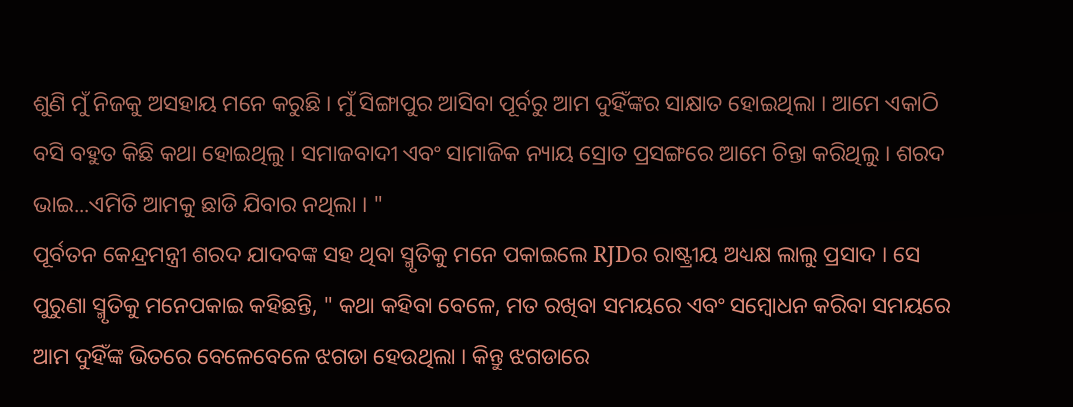ଶୁଣି ମୁଁ ନିଜକୁ ଅସହାୟ ମନେ କରୁଛି । ମୁଁ ସିଙ୍ଗାପୁର ଆସିବା ପୂର୍ବରୁ ଆମ ଦୁହିଁଙ୍କର ସାକ୍ଷାତ ହୋଇଥିଲା । ଆମେ ଏକାଠି ବସି ବହୁତ କିଛି କଥା ହୋଇଥିଲୁ । ସମାଜବାଦୀ ଏବଂ ସାମାଜିକ ନ୍ୟାୟ ସ୍ରୋତ ପ୍ରସଙ୍ଗରେ ଆମେ ଚିନ୍ତା କରିଥିଲୁ । ଶରଦ ଭାଇ...ଏମିତି ଆମକୁ ଛାଡି ଯିବାର ନଥିଲା । "
ପୂର୍ବତନ କେନ୍ଦ୍ରମନ୍ତ୍ରୀ ଶରଦ ଯାଦବଙ୍କ ସହ ଥିବା ସ୍ମୃତିକୁ ମନେ ପକାଇଲେ RJDର ରାଷ୍ଟ୍ରୀୟ ଅଧ୍ୟକ୍ଷ ଲାଲୁ ପ୍ରସାଦ । ସେ ପୁରୁଣା ସ୍ମୃତିକୁ ମନେପକାଇ କହିଛନ୍ତି, " କଥା କହିବା ବେଳେ, ମତ ରଖିବା ସମୟରେ ଏବଂ ସମ୍ବୋଧନ କରିବା ସମୟରେ ଆମ ଦୁହିଁଙ୍କ ଭିତରେ ବେଳେବେଳେ ଝଗଡା ହେଉଥିଲା । କିନ୍ତୁ ଝଗଡାରେ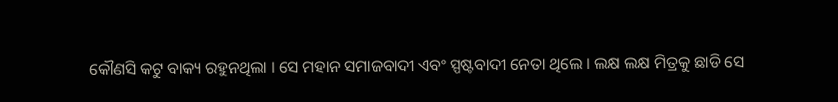କୌଣସି କଟୁ ବାକ୍ୟ ରହୁନଥିଲା । ସେ ମହାନ ସମାଜବାଦୀ ଏବଂ ସ୍ପଷ୍ଟବାଦୀ ନେତା ଥିଲେ । ଲକ୍ଷ ଲକ୍ଷ ମିତ୍ରକୁ ଛାଡି ସେ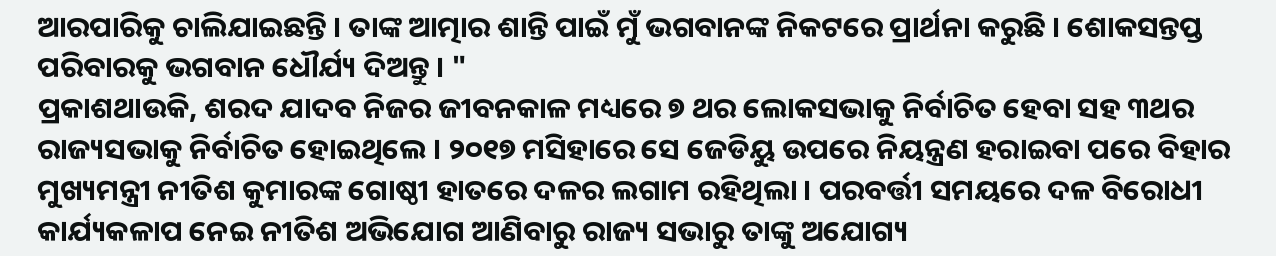ଆରପାରିକୁ ଚାଲିଯାଇଛନ୍ତି । ତାଙ୍କ ଆତ୍ମାର ଶାନ୍ତି ପାଇଁ ମୁଁ ଭଗବାନଙ୍କ ନିକଟରେ ପ୍ରାର୍ଥନା କରୁଛି । ଶୋକସନ୍ତପ୍ତ ପରିବାରକୁ ଭଗବାନ ଧୌର୍ଯ୍ୟ ଦିଅନ୍ତୁ । "
ପ୍ରକାଶଥାଉକି, ଶରଦ ଯାଦବ ନିଜର ଜୀବନକାଳ ମଧ୍ୟରେ ୭ ଥର ଲୋକସଭାକୁ ନିର୍ବାଚିତ ହେବା ସହ ୩ଥର ରାଜ୍ୟସଭାକୁ ନିର୍ବାଚିତ ହୋଇଥିଲେ । ୨୦୧୭ ମସିହାରେ ସେ ଜେଡିୟୁ ଉପରେ ନିୟନ୍ତ୍ରଣ ହରାଇବା ପରେ ବିହାର ମୁଖ୍ୟମନ୍ତ୍ରୀ ନୀତିଶ କୁମାରଙ୍କ ଗୋଷ୍ଠୀ ହାତରେ ଦଳର ଲଗାମ ରହିଥିଲା । ପରବର୍ତ୍ତୀ ସମୟରେ ଦଳ ବିରୋଧୀ କାର୍ଯ୍ୟକଳାପ ନେଇ ନୀତିଶ ଅଭିଯୋଗ ଆଣିବାରୁ ରାଜ୍ୟ ସଭାରୁ ତାଙ୍କୁ ଅଯୋଗ୍ୟ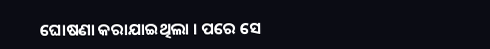ଘୋଷଣା କରାଯାଇଥିଲା । ପରେ ସେ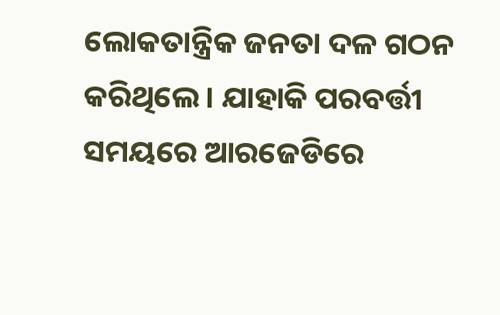ଲୋକତାନ୍ତ୍ରିକ ଜନତା ଦଳ ଗଠନ କରିଥିଲେ । ଯାହାକି ପରବର୍ତ୍ତୀ ସମୟରେ ଆରଜେଡିରେ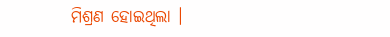ମିଶ୍ରଣ ହୋଇଥିଲା ।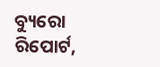ବ୍ୟୁରୋ ରିପୋର୍ଟ,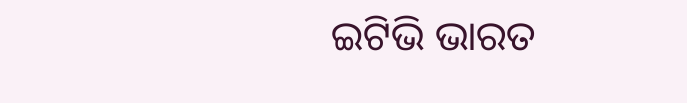ଇଟିଭି ଭାରତ